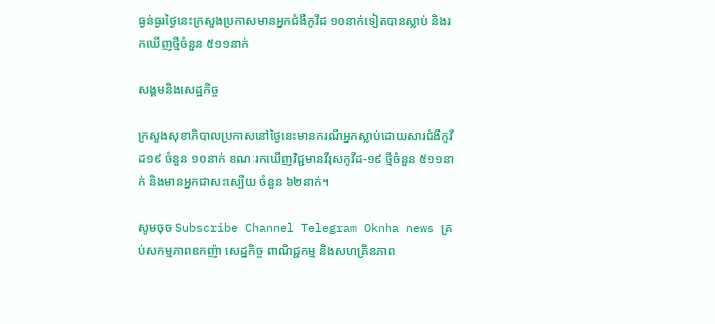ធ្ងន់ធ្ងរថ្ងៃនេះក្រសួងប្រកាសមានអ្នកជំងឺកូវីដ ១០នាក់ទៀតបានស្លាប់ និងរកឃើញថ្មីចំនួន ៥១១នាក់

សង្គមនិងសេដ្ឋកិច្ច

ក្រសួងសុខាភិបាលប្រកាសនៅថ្ងៃនេះមានករណីអ្នកស្លាប់ដោយសារជំងឺកូវីដ១៩ ចំនួន ១០នាក់ ខណៈរកឃើញវិជ្ជមានវីរុសកូវីដ-១៩ ថ្មីចំនួន ៥១១នាក់ និងមានឣ្នកជាសះស្បើយ ចំនួន ៦២នាក់។

សូមចុច Subscribe Channel Telegram Oknha news គ្រប់សកម្មភាពឧកញ៉ា សេដ្ឋកិច្ច ពាណិជ្ជកម្ម និងសហគ្រិនភាព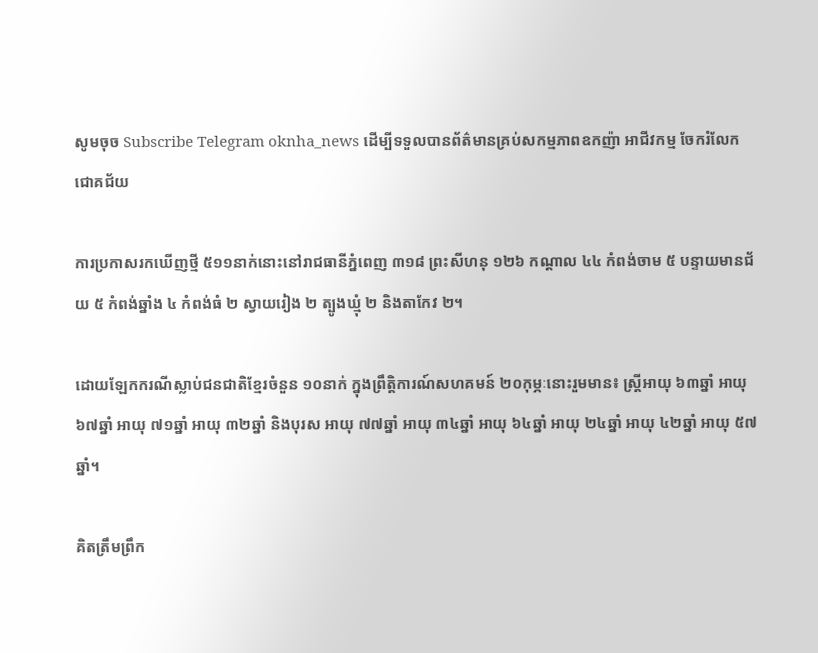សូមចុច Subscribe Telegram oknha_news ដើម្បីទទួលបានព័ត៌មានគ្រប់សកម្មភាពឧកញ៉ា អាជីវកម្ម ចែករំលែក ជោគជ័យ

ការប្រកាសរកឃើញថ្មី ៥១១នាក់នោះនៅរាជធានីភ្នំពេញ ៣១៨ ព្រះសីហនុ ១២៦ កណ្ដាល ៤៤ កំពង់ចាម ៥ បន្ទាយមានជ័យ ៥ កំពង់ឆ្នាំង ៤ កំពង់ធំ ២ ស្វាយរៀង ២ ត្បូងឃ្មុំ ២ និងតាកែវ ២។

ដោយឡែកករណីស្លាប់ជនជាតិខ្មែរចំនួន ១០នាក់ ក្នុងព្រឹត្តិការណ៍សហគមន៍ ២០កុម្ភៈនោះរួមមាន៖ ស្រ្តីអាយុ ៦៣ឆ្នាំ អាយុ ៦៧ឆ្នាំ អាយុ ៧១ឆ្នាំ អាយុ ៣២ឆ្នាំ និងបុរស អាយុ ៧៧ឆ្នាំ អាយុ ៣៤ឆ្នាំ អាយុ ៦៤ឆ្នាំ អាយុ ២៤ឆ្នាំ អាយុ ៤២ឆ្នាំ អាយុ ៥៧ឆ្នាំ។

គិតត្រឹមព្រឹក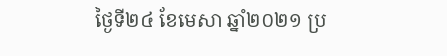ថ្ងៃទី២៤ ខែមេសា ឆ្នាំ២០២១ ប្រ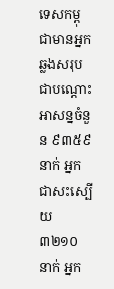ទេសកម្ពុជាមានអ្នកឆ្លងសរុបជាបណ្តោះអាសន្នចំនួន ៩៣៥៩ នាក់ អ្នកជាសះស្បើយ ៣២១០ នាក់ អ្នក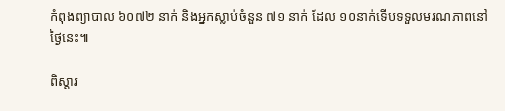កំពុងព្យាបាល ៦០៧២ នាក់ និងអ្នកស្លាប់ចំនួន ៧១ នាក់ ដែល ១០នាក់ទើបទទួលមរណភាពនៅថ្ងៃនេះ៕

ពិស្តារ